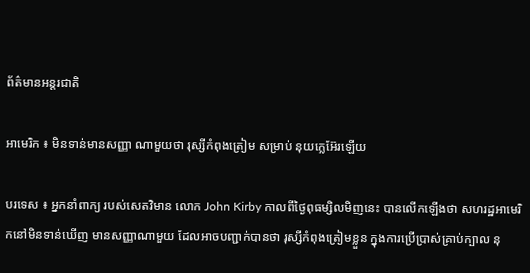ព័ត៌មានអន្តរជាតិ

អាមេរិក ៖ មិនទាន់មានសញ្ញា ណាមួយថា រុស្សីកំពុងត្រៀម សម្រាប់ នុយក្លេអ៊ែរឡើយ

បរទេស ៖ អ្នកនាំពាក្យ របស់សេតវិមាន លោក John Kirby កាលពីថ្ងៃពុធម្សិលមិញនេះ បានលើកឡើងថា សហរដ្ឋអាមេរិកនៅមិនទាន់ឃើញ មានសញ្ញាណាមួយ ដែលអាចបញ្ជាក់បានថា រុស្សីកំពុងត្រៀមខ្លួន ក្នុងការប្រើប្រាស់គ្រាប់ក្បាល នុ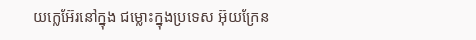យក្លេអ៊ែរនៅក្នុង ជម្លោះក្នុងប្រទេស អ៊ុយក្រែន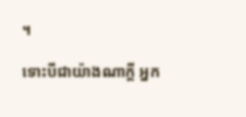។

ទោះបីជាយ៉ាងណាក្តី អ្នក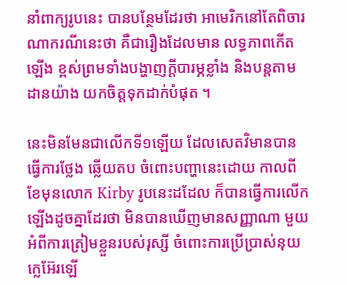នាំពាក្យរូបនេះ បានបន្ថែមដែរថា អាមេរិកនៅតែពិចារណាករណីនេះថា គឺជារឿងដែលមាន លទ្ធភាពកើតឡើង ខ្ពស់ព្រមទាំងបង្ហាញក្តីបារម្ភខ្លាំង និងបន្តតាមដានយ៉ាង យកចិត្តទុកដាក់បំផុត ។

នេះមិនមែនជាលើកទី១ឡើយ ដែលសេតវិមានបានធ្វើការថ្លែង ឆ្លើយតប ចំពោះបញ្ហានេះដោយ កាលពីខែមុនលោក Kirby រូបនេះដដែល ក៏បានធ្វើការលើកឡើងដូចគ្នាដែរថា មិនបានឃើញមានសញ្ញាណា មួយអំពីការត្រៀមខ្លួនរបស់រុស្សី ចំពោះការប្រើប្រាស់នុយក្លេអ៊ែរឡើ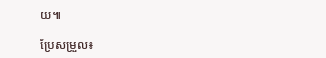យ៕

ប្រែសម្រួល៖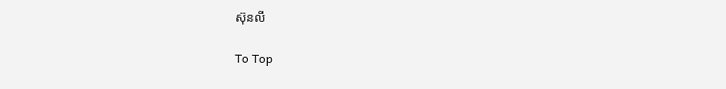ស៊ុនលី

To Top